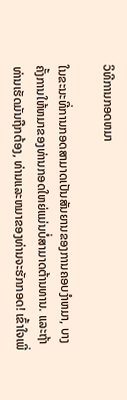ວິທີການກອດຫມາ

ໃນຂະນະທີ່ການກອດສາມາດເປັນສັນຍານຂອງການຄອບງໍາຫມາ, ບາງຄັ້ງການໃຫ້ຫມາຂອງທ່ານກອດໃຫຍ່ແມ່ນບໍ່ສາມາດຕ້ານທານ. ແລະຖ້າທ່ານເຮັດມັນຖືກຕ້ອງ, ທ່ານແລະຫມາຂອງທ່ານຈະຮັກກອດ! ເຂົ້າໃຈເພີ່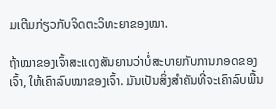ມເຕີມກ່ຽວກັບຈິດຕະວິທະຍາຂອງໝາ.

ຖ້າໝາຂອງເຈົ້າສະແດງສັນຍານວ່າບໍ່ສະບາຍກັບການກອດຂອງເຈົ້າ, ໃຫ້ເຄົາລົບໝາຂອງເຈົ້າ. ມັນເປັນສິ່ງສໍາຄັນທີ່ຈະເຄົາລົບພື້ນ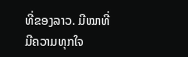ທີ່ຂອງລາວ. ມີໝາທີ່ມີຄວາມທຸກໃຈ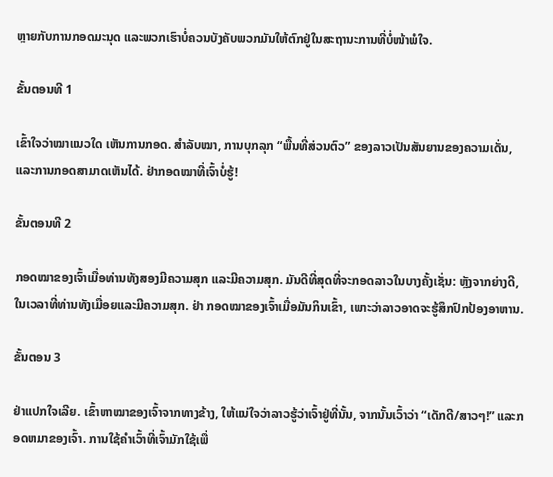ຫຼາຍກັບການກອດມະນຸດ ແລະພວກເຮົາບໍ່ຄວນບັງຄັບພວກມັນໃຫ້ຕົກຢູ່ໃນສະຖານະການທີ່ບໍ່ໜ້າພໍໃຈ.

ຂັ້ນຕອນທີ 1

ເຂົ້າໃຈວ່າໝາແນວໃດ ເຫັນການກອດ. ສຳລັບໝາ, ການບຸກລຸກ “ພື້ນທີ່ສ່ວນຕົວ” ຂອງລາວເປັນສັນຍານຂອງຄວາມເດັ່ນ, ແລະການກອດສາມາດເຫັນໄດ້. ຢ່າກອດໝາທີ່ເຈົ້າບໍ່ຮູ້!

ຂັ້ນຕອນທີ 2

ກອດໝາຂອງເຈົ້າເມື່ອທ່ານທັງສອງມີຄວາມສຸກ ແລະມີຄວາມສຸກ. ມັນດີທີ່ສຸດທີ່ຈະກອດລາວໃນບາງຄັ້ງເຊັ່ນ: ຫຼັງຈາກຍ່າງດີ, ໃນເວລາທີ່ທ່ານທັງເມື່ອຍແລະມີຄວາມສຸກ. ຢ່າ ກອດໝາຂອງເຈົ້າເມື່ອມັນກິນເຂົ້າ, ເພາະວ່າລາວອາດຈະຮູ້ສຶກປົກປ້ອງອາຫານ.

ຂັ້ນຕອນ 3

ຢ່າແປກໃຈເລີຍ. ເຂົ້າຫາໝາຂອງເຈົ້າຈາກທາງຂ້າງ, ໃຫ້ແນ່ໃຈວ່າລາວຮູ້ວ່າເຈົ້າຢູ່ທີ່ນັ້ນ, ຈາກນັ້ນເວົ້າວ່າ “ເດັກດີ/ສາວໆ!” ແລະກອດຫມາຂອງເຈົ້າ. ການໃຊ້ຄຳເວົ້າທີ່ເຈົ້າມັກໃຊ້ເພື່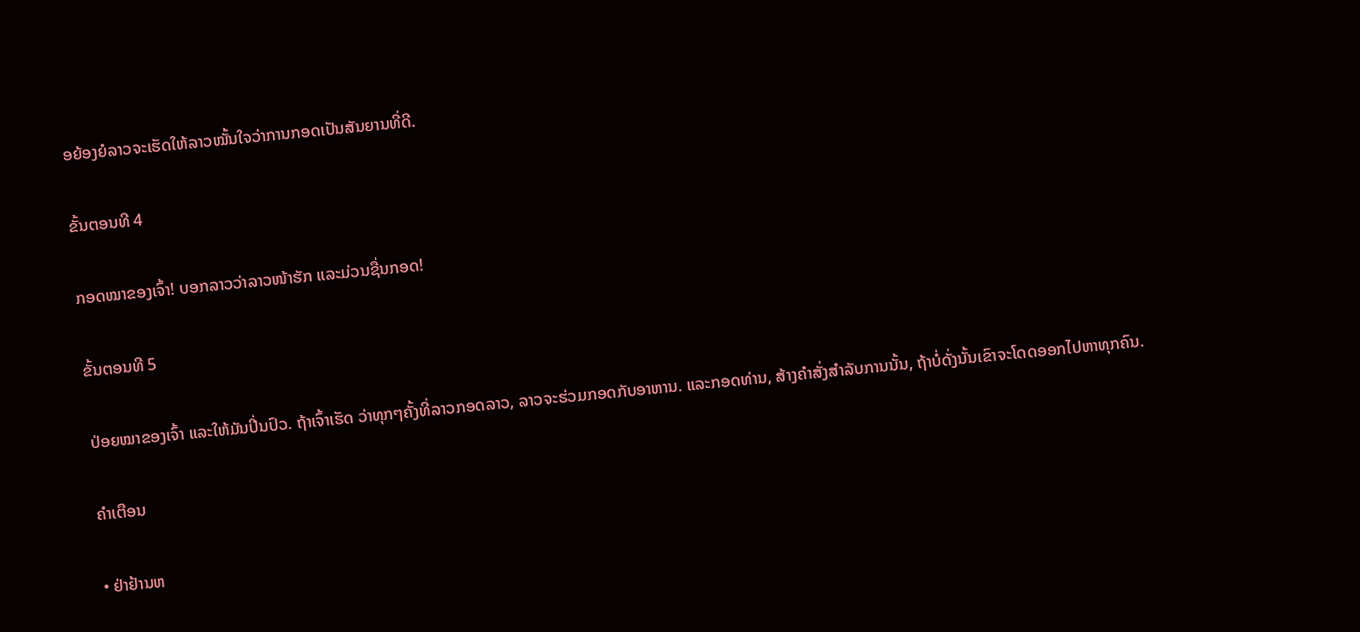ອຍ້ອງຍໍລາວຈະເຮັດໃຫ້ລາວໝັ້ນໃຈວ່າການກອດເປັນສັນຍານທີ່ດີ.

ຂັ້ນຕອນທີ 4

ກອດໝາຂອງເຈົ້າ! ບອກລາວວ່າລາວໜ້າຮັກ ແລະມ່ວນຊື່ນກອດ!

ຂັ້ນຕອນທີ 5

ປ່ອຍໝາຂອງເຈົ້າ ແລະໃຫ້ມັນປິ່ນປົວ. ຖ້າເຈົ້າເຮັດ ວ່າທຸກໆຄັ້ງທີ່ລາວກອດລາວ, ລາວຈະຮ່ວມກອດກັບອາຫານ. ແລະກອດທ່ານ, ສ້າງຄໍາສັ່ງສໍາລັບການນັ້ນ, ຖ້າບໍ່ດັ່ງນັ້ນເຂົາຈະໂດດອອກໄປຫາທຸກຄົນ.

ຄໍາເຕືອນ

• ຢ່າຢ້ານຫ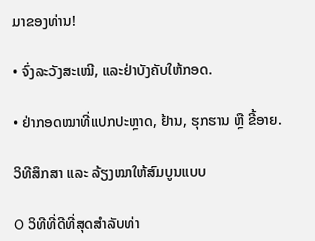ມາຂອງທ່ານ!

• ຈົ່ງລະວັງສະເໝີ, ແລະຢ່າບັງຄັບໃຫ້ກອດ.

• ຢ່າກອດໝາທີ່ແປກປະຫຼາດ, ຢ້ານ, ຮຸກຮານ ຫຼື ຂີ້ອາຍ.

ວິທີສຶກສາ ແລະ ລ້ຽງໝາໃຫ້ສົມບູນແບບ

O ວິທີທີ່ດີທີ່ສຸດສໍາລັບທ່າ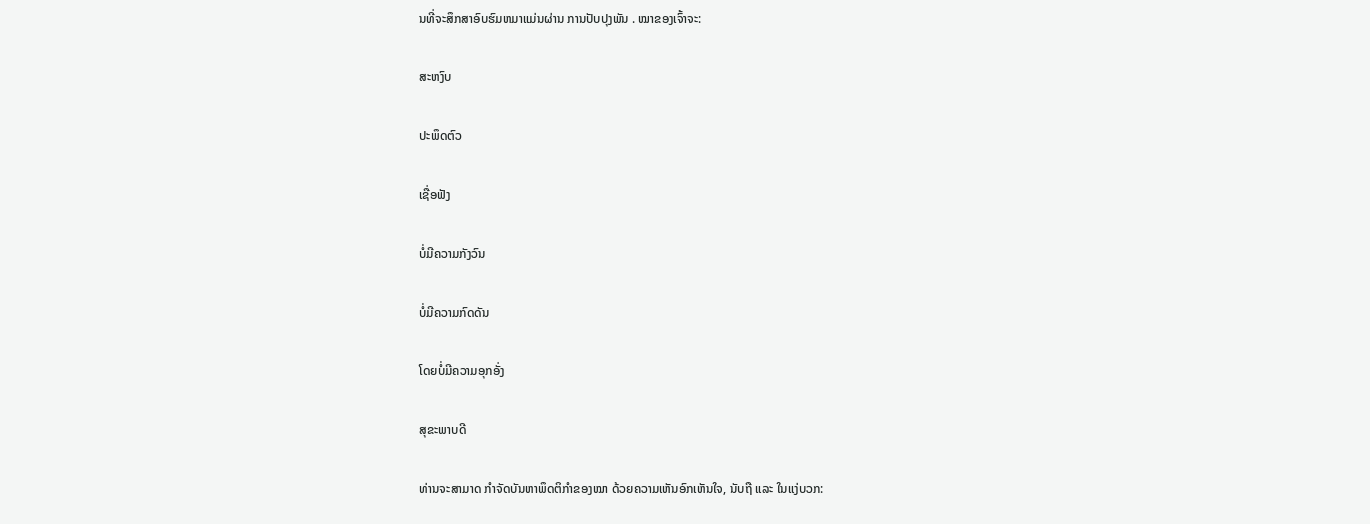ນທີ່ຈະສຶກສາອົບຮົມຫມາແມ່ນຜ່ານ ການປັບປຸງພັນ . ໝາຂອງເຈົ້າຈະ:

ສະຫງົບ

ປະພຶດຕົວ

ເຊື່ອຟັງ

ບໍ່ມີຄວາມກັງວົນ

ບໍ່ມີຄວາມກົດດັນ

ໂດຍບໍ່ມີຄວາມອຸກອັ່ງ

ສຸຂະພາບດີ

ທ່ານຈະສາມາດ ກຳຈັດບັນຫາພຶດຕິກຳຂອງໝາ ດ້ວຍຄວາມເຫັນອົກເຫັນໃຈ, ນັບຖື ແລະ ໃນແງ່ບວກ: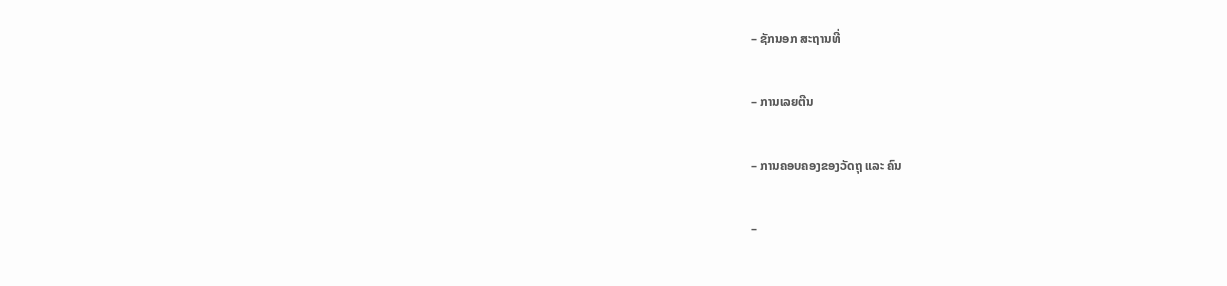– ຊັກນອກ ສະຖານທີ່

– ການເລຍຕີນ

– ການຄອບຄອງຂອງວັດຖຸ ແລະ ຄົນ

–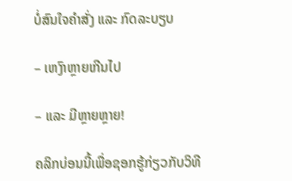ບໍ່ສົນໃຈຄຳສັ່ງ ແລະ ກົດລະບຽບ

– ເຫງົາຫຼາຍເກີນໄປ

– ແລະ ມີຫຼາຍຫຼາຍ!

ຄລິກບ່ອນນີ້ເພື່ອຊອກຮູ້ກ່ຽວກັບວິທີ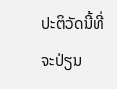ປະຕິວັດນີ້ທີ່ຈະປ່ຽນ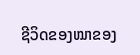ຊີວິດຂອງໝາຂອງ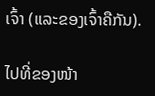ເຈົ້າ (ແລະຂອງເຈົ້າຄືກັນ).

ໄປທີ່ຂອງໜ້າ